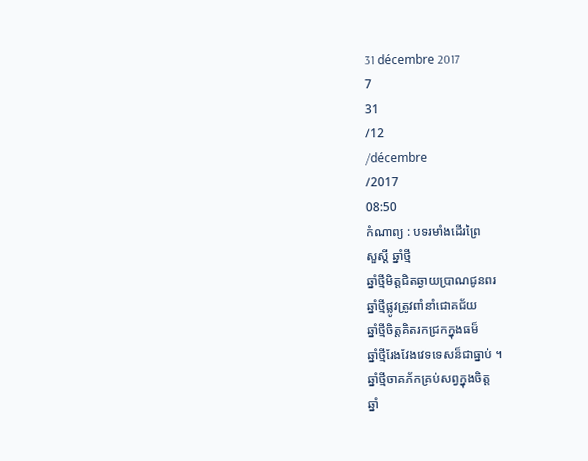31 décembre 2017
7
31
/12
/décembre
/2017
08:50
កំណាព្យ : បទរមាំងដើរព្រៃ
សួស្តី ឆ្នាំថ្មី
ឆ្នាំថ្មីមិត្តជិតឆ្ងាយប្រាណជូនពរ
ឆ្នាំថ្មីផ្លូវត្រូវពាំនាំជោគជ័យ
ឆ្នាំថ្មីចិត្តគិតរកជ្រកក្នុងធម៏
ឆ្នាំថ្មីរែងវែងវេទទេសន៏ជាធ្នាប់ ។
ឆ្នាំថ្មីចាគភ័កគ្រប់សព្វក្នុងចិត្ត
ឆ្នាំ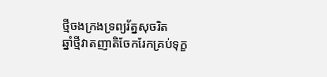ថ្មីចងក្រងទ្រព្យរ័ត្នសុចរិត
ឆ្នាំថ្មីវាតញាតិចែករែកគ្រប់ទុក្ខ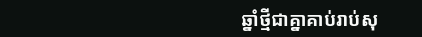ឆ្នាំថ្មីជាគ្នាគាប់រាប់សុ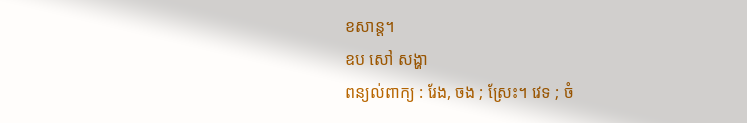ខសាន្ត។
ឧប សៅ សង្ហា
ពន្យល់ពាក្យ : រែង, ចង ; ស្រែះ។ វេទ ; ចំ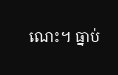ណេះ។ ធ្នាប់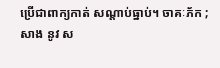ប្រើជាពាក្យកាត់ សណ្តាប់ធ្នាប់។ ចាគៈភ័ក ; សាង នូវ ស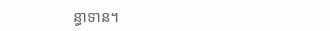ន្ធាទាន។